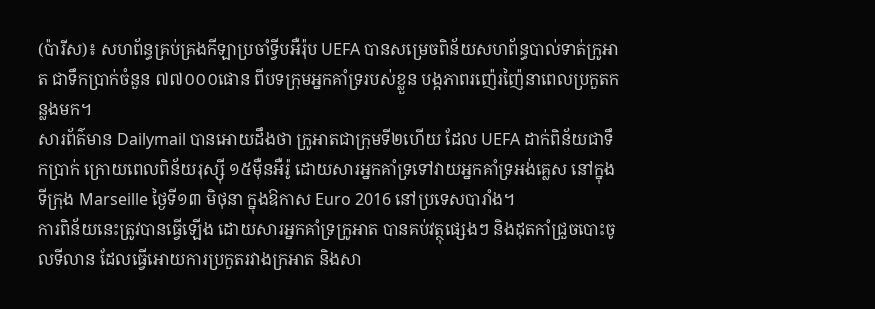(ប៉ារីស)៖ សហព័ន្ធគ្រប់គ្រងកីឡាប្រចាំទ្វីបអឺរ៉ុប UEFA បានសម្រេចពិន័យសហព័ន្ធបាល់ទាត់ក្រូអាត ជាទឹកប្រាក់ចំនួន ៧៧០០០ផោន ពីបទក្រុមអ្នកគាំទ្ររបស់ខ្លួន បង្កភាពរញ៉េរញ៉ៃនាពេលប្រកួតកន្លងមក។
សារព័ត៌មាន Dailymail បានអោយដឹងថា ក្រូអាតជាក្រុមទី២ហើយ ដែល UEFA ដាក់ពិន័យជាទឹកប្រាក់ ក្រោយពេលពិន័យរុស្ស៊ី ១៥ម៉ឺនអឺរ៉ូ ដោយសារអ្នកគាំទ្រទៅវាយអ្នកគាំទ្រអង់គ្លេស នៅក្នុងទីក្រុង Marseille ថ្ងៃទី១៣ មិថុនា ក្នុងឱកាស Euro 2016 នៅប្រទេសបារាំង។
ការពិន័យនេះត្រូវបានធ្វើឡើង ដោយសារអ្នកគាំទ្រក្រូអាត បានគប់វត្ថុផ្សេងៗ និងដុតកាំជ្រួចបោះចូលទីលាន ដែលធ្វើអោយការប្រកួតរវាងក្រអាត និងសា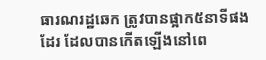ធារណរដ្ឋឆេក ត្រូវបានផ្អាក៥នាទីផងដែរ ដែលបានកើតឡើងនៅពេ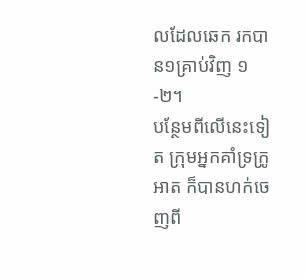លដែលឆេក រកបាន១គ្រាប់វិញ ១-២។
បន្ថែមពីលើនេះទៀត ក្រុមអ្នកគាំទ្រក្រូអាត ក៏បានហក់ចេញពី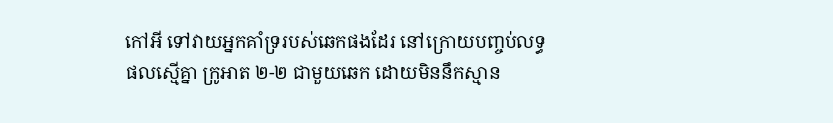កៅអី ទៅវាយអ្នកគាំទ្ររបស់ឆេកផងដែរ នៅក្រោយបញ្ចប់លទ្ធផលស្មើគ្នា ក្រូអាត ២-២ ជាមួយឆេក ដោយមិននឹកស្មាន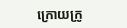ក្រោយក្រូ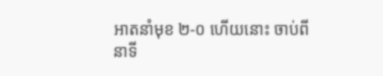អាតនាំមុខ ២-០ ហើយនោះ ចាប់ពីនាទី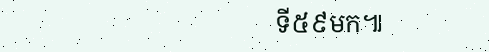ទី៥៩មក៕